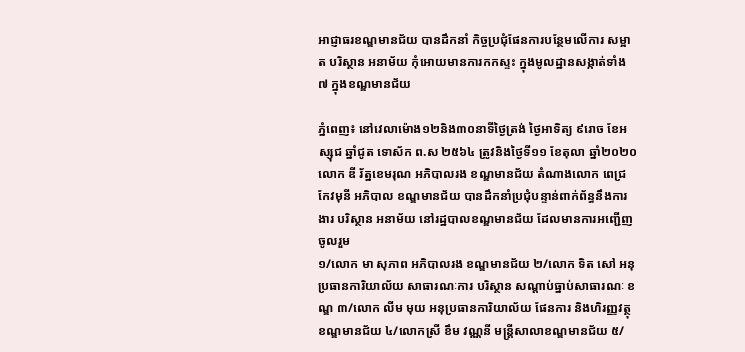អាជ្ញាធរខណ្ឌមានជ័យ បានដឹកនាំ កិច្ចប្រជុំផែនការបន្ថែមលើការ សម្អាត បរិស្ថាន អនាម័យ កុំអោយមានការកកស្ទះ ក្នុងមូលដ្ឋានសង្កាត់ទាំង ៧ ក្នុងខណ្ឌមានជ័យ

ភ្នំពេញ៖ នៅវេលាម៉ោង១២និង៣០នាទីថ្ងៃត្រង់ ថ្ងៃអាទិត្យ ៩រោច ខែអស្សុជ ឆ្នាំជូត ទោស័ក ព.ស ២៥៦៤ ត្រូវនិងថ្ងៃទី១១ ខែតុលា ឆ្នាំ២០២០ លោក ឌី រ័ត្នខេមរុណ អភិបាលរង ខណ្ឌមានជ័យ តំណាងលោក ពេជ្រ កែវមុនី អភិបាល ខណ្ឌមានជ័យ បានដឹកនាំប្រជុំបន្ទាន់ពាក់ព័ន្ធនឹងការងារ បរិស្ថាន អនាម័យ នៅរដ្ឋបាលខណ្ឌមានជ័យ ដែលមានការអញ្ជើញចូលរួម
១/លោក មា សុភាព អភិបាលរង ខណ្ឌមានជ័យ ២/លោក ទិត សៅ អនុប្រធានការិយាល័យ សាធារណៈការ បរិស្ថាន សណ្តាប់ធ្នាប់សាធារណៈ ខណ្ឌ ៣/លោក លីម មុយ អនុប្រធានការិយាល័យ ផែនការ និងហិរញ្ញវត្ថុ ខណ្ឌមានជ័យ ៤/លោកស្រី ខឹម វណ្ណនី មន្រ្តីសាលាខណ្ឌមានជ័យ ៥/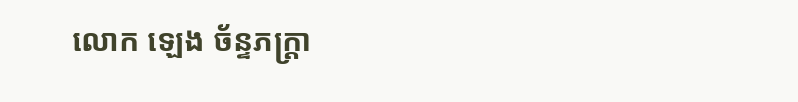លោក ឡេង ច័ន្ទភក្រ្តា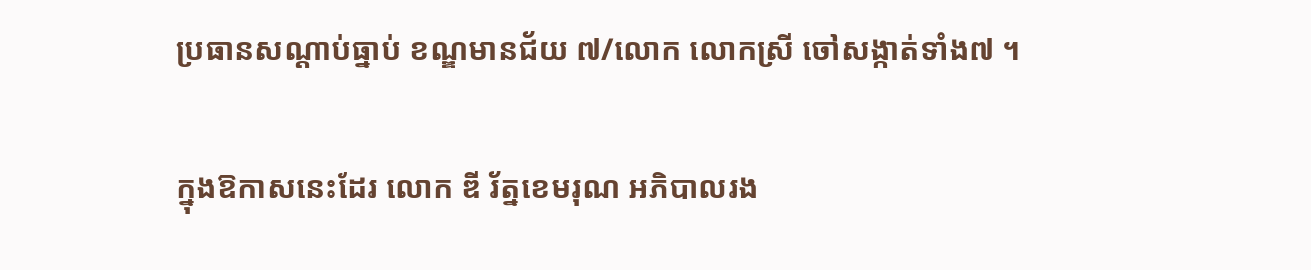ប្រធានសណ្តាប់ធ្នាប់ ខណ្ឌមានជ័យ ៧/លោក លោកស្រី ចៅសង្កាត់ទាំង៧ ។

ក្នុងឱកាសនេះដែរ លោក ឌី រ័ត្នខេមរុណ អភិបាលរង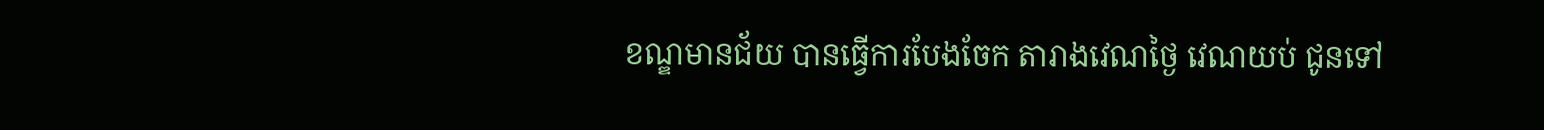ខណ្ឌមានជ័យ បានធ្វើការបែងចែក តារាងវេណថ្ងៃ វេណយប់ ជូនទៅ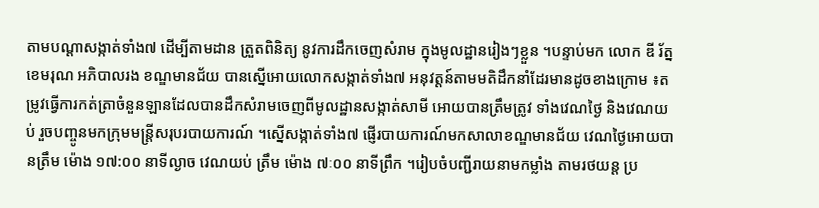តាមបណ្តាសង្កាត់ទាំង៧ ដើម្បីតាមដាន ត្រួតពិនិត្យ នូវការដឹកចេញសំរាម ក្នុងមូលដ្ឋានរៀងៗខ្លួន ។បន្ទាប់មក លោក ឌី រ័ត្នខេមរុណ អភិបាលរង ខណ្ឌមានជ័យ បានស្នើអោយលោកសង្កាត់ទាំង៧ អនុវត្តន៍តាមមតិដឹកនាំដែរមានដូចខាងក្រោម ៖តម្រូវធ្វើការកត់ត្រាចំនួនឡានដែលបានដឹកសំរាមចេញពីមូលដ្ឋានសង្កាត់សាមី អោយបានត្រឹមត្រូវ ទាំងវេណថ្ងៃ និងវេណយប់ រួចបញ្ចូនមកក្រុមមន្រ្តីសរុបរបាយការណ៍ ។ស្នើសង្កាត់ទាំង៧ ផ្ញើរបាយការណ៍មកសាលាខណ្ឌមានជ័យ វេណថ្ងៃអោយបានត្រឹម ម៉ោង ១៧:០០ នាទីល្ងាច វេណយប់ ត្រឹម ម៉ោង ៧ៈ០០ នាទីព្រឹក ។រៀបចំបញ្ជីរាយនាមកម្លាំង តាមរថយន្ត ប្រ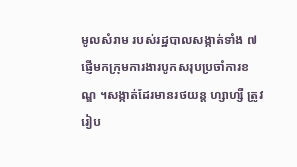មូលសំរាម របស់រដ្ឋបាលសង្កាត់ទាំង ៧ផ្ញើមកក្រុមការងារបូកសរុបប្រចាំការខណ្ឌ ។សង្កាត់ដែរមានរថយន្ត ហ្សាហ្សឺ ត្រូវរៀប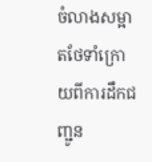ចំលាងសម្អាតថែទាំក្រោយពីការដឹកជញ្ជូន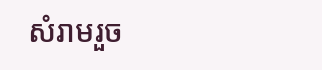សំរាមរួច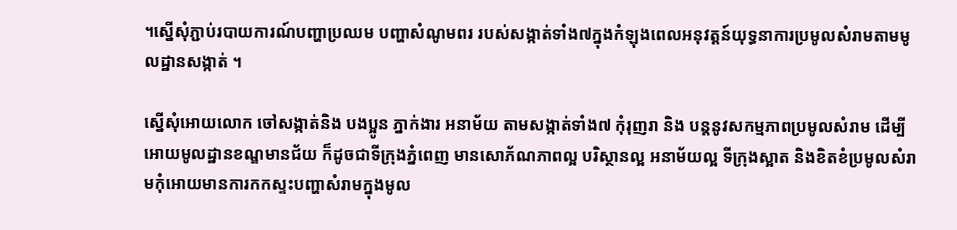។ស្នើសុំភ្ជាប់របាយការណ៍បញ្ហាប្រឈម បញ្ហាសំណូមពរ របស់សង្កាត់ទាំង៧ក្នុងកំឡុងពេលអនុវត្តន៍យុទ្ធនាការប្រមូលសំរាមតាមមូលដ្ឋានសង្កាត់ ។

ស្នើសុំអោយលោក ចៅសង្កាត់និង បងប្អូន ភ្នាក់ងារ អនាម័យ តាមសង្កាត់ទាំង៧ កុំរុញរា និង បន្តនូវសកម្មភាពប្រមូលសំរាម ដើម្បីអោយមូលដ្ឋានខណ្ឌមានជ័យ ក៏ដូចជាទីក្រុងភ្នំពេញ មានសោភ័ណភាពល្អ បរិស្ថានល្អ អនាម័យល្អ ទីក្រុងស្អាត និងខិតខំប្រមូលសំរាមកុំអោយមានការកកស្ទះបញ្ហាសំរាមក្នុងមូល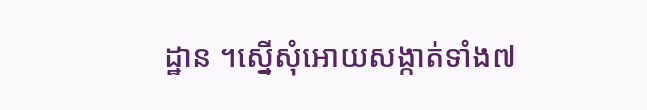ដ្ឋាន ។ស្នើសុំអោយសង្កាត់ទាំង៧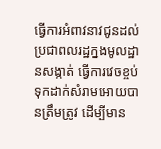ធ្វើការអំពាវនាវជូនដល់ប្រជាពលរដ្ឋក្នងមូលដ្ឋានសង្កាត់ ធ្វើការវេចខ្ចប់ ទុកដាក់សំរាមអោយបានត្រឹមត្រូវ ដើម្បីមាន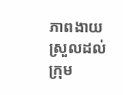ភាពងាយស្រួលដល់ក្រុម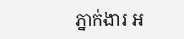ភ្នាក់ងារ អ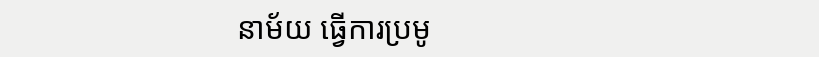នាម័យ ធ្វើការប្រមូ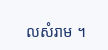លសំរាម ។